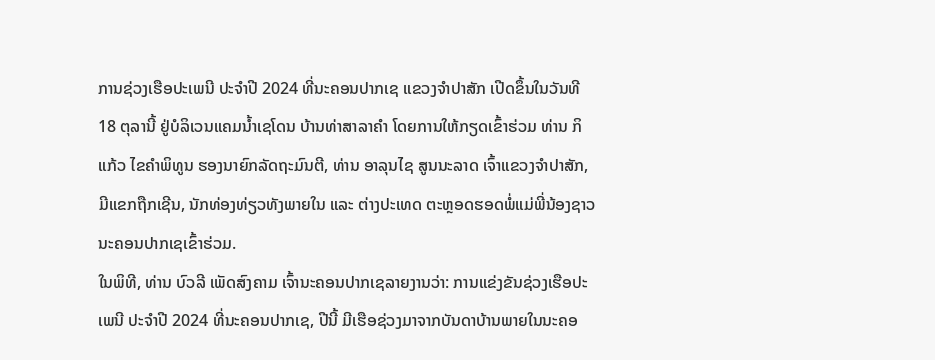ການຊ່ວງເຮືອປະເພນີ ປະຈໍາປີ 2024 ທີ່ນະຄອນປາກເຊ ແຂວງຈໍາປາສັກ ເປີດຂຶ້ນໃນວັນທີ 18 ຕຸລານີ້ ຢູ່ບໍລິເວນແຄມນໍ້າເຊໂດນ ບ້ານທ່າສາລາຄໍາ ໂດຍການໃຫ້ກຽດເຂົ້າຮ່ວມ ທ່ານ ກິແກ້ວ ໄຂຄໍາພິທູນ ຮອງນາຍົກລັດຖະມົນຕີ, ທ່ານ ອາລຸນໄຊ ສູນນະລາດ ເຈົ້າແຂວງຈຳປາສັກ, ມີແຂກຖືກເຊີນ, ນັກທ່ອງທ່ຽວທັງພາຍໃນ ແລະ ຕ່າງປະເທດ ຕະຫຼອດຮອດພໍ່ແມ່ພີ່ນ້ອງຊາວນະຄອນປາກເຊເຂົ້າຮ່ວມ.
ໃນພິທີ, ທ່ານ ບົວລີ ເພັດສົງຄາມ ເຈົ້ານະຄອນປາກເຊລາຍງານວ່າ: ການແຂ່ງຂັນຊ່ວງເຮືອປະເພນີ ປະຈໍາປີ 2024 ທີ່ນະຄອນປາກເຊ, ປີນີ້ ມີເຮືອຊ່ວງມາຈາກບັນດາບ້ານພາຍໃນນະຄອ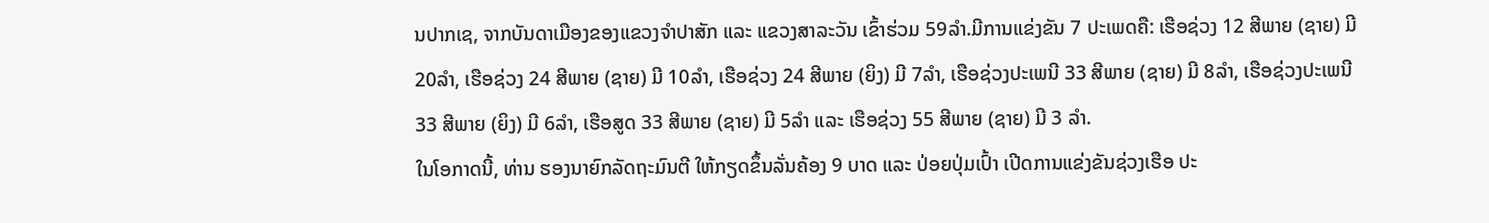ນປາກເຊ, ຈາກບັນດາເມືອງຂອງແຂວງຈໍາປາສັກ ແລະ ແຂວງສາລະວັນ ເຂົ້າຮ່ວມ 59ລໍາ.ມີການແຂ່ງຂັນ 7 ປະເພດຄື: ເຮືອຊ່ວງ 12 ສີພາຍ (ຊາຍ) ມີ 20ລໍາ, ເຮືອຊ່ວງ 24 ສີພາຍ (ຊາຍ) ມີ 10ລຳ, ເຮືອຊ່ວງ 24 ສີພາຍ (ຍິງ) ມີ 7ລໍາ, ເຮືອຊ່ວງປະເພນີ 33 ສີພາຍ (ຊາຍ) ມີ 8ລຳ, ເຮືອຊ່ວງປະເພນີ 33 ສີພາຍ (ຍິງ) ມີ 6ລໍາ, ເຮືອສູດ 33 ສີພາຍ (ຊາຍ) ມີ 5ລໍາ ແລະ ເຮືອຊ່ວງ 55 ສີພາຍ (ຊາຍ) ມີ 3 ລຳ.
ໃນໂອກາດນີ້, ທ່ານ ຮອງນາຍົກລັດຖະມົນຕີ ໃຫ້ກຽດຂຶ້ນລັ່ນຄ້ອງ 9 ບາດ ແລະ ປ່ອຍປຸ່ມເປົ້າ ເປີດການແຂ່ງຂັນຊ່ວງເຮືອ ປະ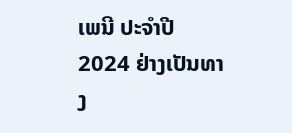ເພນີ ປະຈໍາປີ 2024 ຢ່າງເປັນທາງ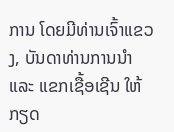ການ ໂດຍມີທ່ານເຈົ້າແຂວງ, ບັນດາທ່ານການນໍາ ແລະ ແຂກເຊື້ອເຊີນ ໃຫ້ກຽດ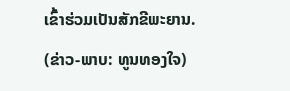ເຂົ້າຮ່ວມເປັນສັກຂີພະຍານ.
(ຂ່າວ-ພາບ: ທູນທອງໃຈ)